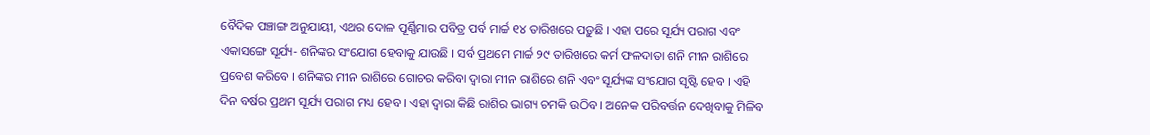ବୈଦିକ ପଞ୍ଚାଙ୍ଗ ଅନୁଯାୟୀ, ଏଥର ଦୋଳ ପୂର୍ଣ୍ଣିମାର ପବିତ୍ର ପର୍ବ ମାର୍ଚ୍ଚ ୧୪ ତାରିଖରେ ପଡ଼ୁଛି । ଏହା ପରେ ସୂର୍ଯ୍ୟ ପରାଗ ଏବଂ ଏକାସଙ୍ଗେ ସୂର୍ଯ୍ୟ- ଶନିଙ୍କର ସଂଯୋଗ ହେବାକୁ ଯାଉଛି । ସର୍ବ ପ୍ରଥମେ ମାର୍ଚ୍ଚ ୨୯ ତାରିଖରେ କର୍ମ ଫଳଦାତା ଶନି ମୀନ ରାଶିରେ ପ୍ରବେଶ କରିବେ । ଶନିଙ୍କର ମୀନ ରାଶିରେ ଗୋଚର କରିବା ଦ୍ୱାରା ମୀନ ରାଶିରେ ଶନି ଏବଂ ସୂର୍ଯ୍ୟଙ୍କ ସଂଯୋଗ ସୃଷ୍ଟି ହେବ । ଏହି ଦିନ ବର୍ଷର ପ୍ରଥମ ସୂର୍ଯ୍ୟ ପରାଗ ମଧ୍ୟ ହେବ । ଏହା ଦ୍ୱାରା କିଛି ରାଶିର ଭାଗ୍ୟ ଚମକି ଉଠିବ । ଅନେକ ପରିବର୍ତ୍ତନ ଦେଖିବାକୁ ମିଳିବ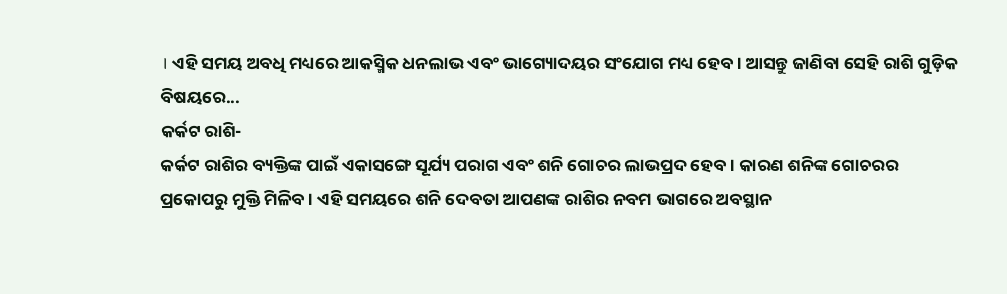। ଏହି ସମୟ ଅବଧି ମଧ୍ୟରେ ଆକସ୍ମିକ ଧନଲାଭ ଏବଂ ଭାଗ୍ୟୋଦୟର ସଂଯୋଗ ମଧ୍ୟ ହେବ । ଆସନ୍ତୁ ଜାଣିବା ସେହି ରାଶି ଗୁଡ଼ିକ ବିଷୟରେ...
କର୍କଟ ରାଶି-
କର୍କଟ ରାଶିର ବ୍ୟକ୍ତିଙ୍କ ପାଇଁ ଏକାସଙ୍ଗେ ସୂର୍ଯ୍ୟ ପରାଗ ଏବଂ ଶନି ଗୋଚର ଲାଭପ୍ରଦ ହେବ । କାରଣ ଶନିଙ୍କ ଗୋଚରର ପ୍ରକୋପରୁ ମୁକ୍ତି ମିଳିବ । ଏହି ସମୟରେ ଶନି ଦେବତା ଆପଣଙ୍କ ରାଶିର ନବମ ଭାଗରେ ଅବସ୍ଥାନ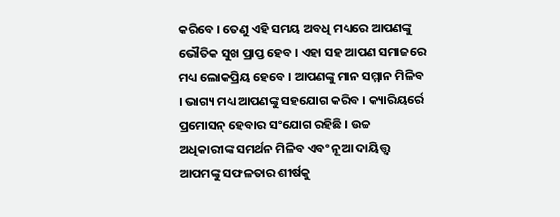କରିବେ । ତେଣୁ ଏହି ସମୟ ଅବଧି ମଧ୍ୟରେ ଆପଣଙ୍କୁ ଭୌତିକ ସୁଖ ପ୍ରାପ୍ତ ହେବ । ଏହା ସହ ଆପଣ ସମାଜରେ ମଧ୍ୟ ଲୋକପ୍ରିୟ ହେବେ । ଆପଣଙ୍କୁ ମାନ ସମ୍ମାନ ମିଳିବ । ଭାଗ୍ୟ ମଧ୍ୟ ଆପଣଙ୍କୁ ସହଯୋଗ କରିବ । କ୍ୟାରିୟର୍ରେ ପ୍ରମୋସନ୍ ହେବାର ସଂଯୋଗ ରହିଛି । ଉଚ୍ଚ ଅଧିକାରୀଙ୍କ ସମର୍ଥନ ମିଳିବ ଏବଂ ନୂଆ ଦାୟିତ୍ତ୍ୱ ଆପମଙ୍କୁ ସଫଳତାର ଶୀର୍ଷକୁ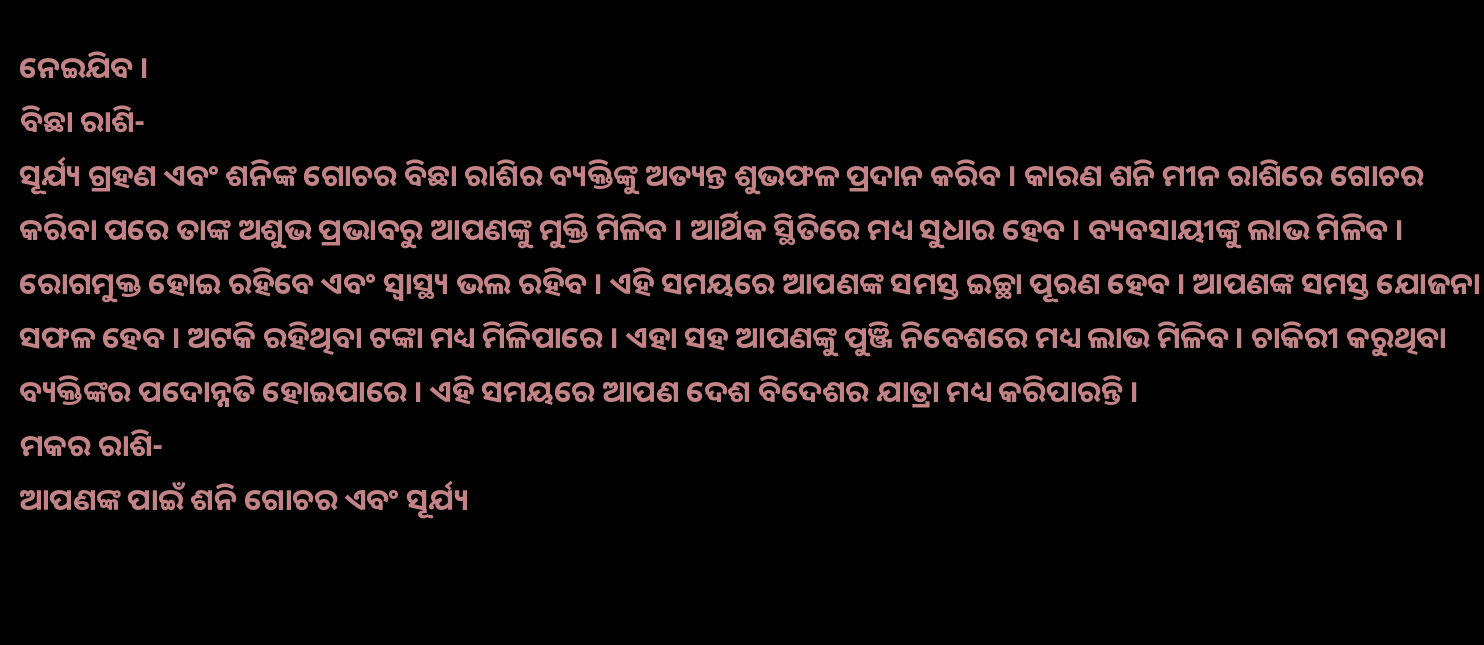ନେଇଯିବ ।
ବିଛା ରାଶି-
ସୂର୍ଯ୍ୟ ଗ୍ରହଣ ଏବଂ ଶନିଙ୍କ ଗୋଚର ବିଛା ରାଶିର ବ୍ୟକ୍ତିଙ୍କୁ ଅତ୍ୟନ୍ତ ଶୁଭଫଳ ପ୍ରଦାନ କରିବ । କାରଣ ଶନି ମୀନ ରାଶିରେ ଗୋଚର କରିବା ପରେ ତାଙ୍କ ଅଶୁଭ ପ୍ରଭାବରୁ ଆପଣଙ୍କୁ ମୁକ୍ତି ମିଳିବ । ଆର୍ଥିକ ସ୍ଥିତିରେ ମଧ୍ୟ ସୁଧାର ହେବ । ବ୍ୟବସାୟୀଙ୍କୁ ଲାଭ ମିଳିବ । ରୋଗମୁକ୍ତ ହୋଇ ରହିବେ ଏବଂ ସ୍ୱାସ୍ଥ୍ୟ ଭଲ ରହିବ । ଏହି ସମୟରେ ଆପଣଙ୍କ ସମସ୍ତ ଇଚ୍ଛା ପୂରଣ ହେବ । ଆପଣଙ୍କ ସମସ୍ତ ଯୋଜନା ସଫଳ ହେବ । ଅଟକି ରହିଥିବା ଟଙ୍କା ମଧ୍ୟ ମିଳିପାରେ । ଏହା ସହ ଆପଣଙ୍କୁ ପୁଞ୍ଜି ନିବେଶରେ ମଧ୍ୟ ଲାଭ ମିଳିବ । ଚାକିରୀ କରୁଥିବା ବ୍ୟକ୍ତିଙ୍କର ପଦୋନ୍ନତି ହୋଇପାରେ । ଏହି ସମୟରେ ଆପଣ ଦେଶ ବିଦେଶର ଯାତ୍ରା ମଧ୍ୟ କରିପାରନ୍ତି ।
ମକର ରାଶି-
ଆପଣଙ୍କ ପାଇଁ ଶନି ଗୋଚର ଏବଂ ସୂର୍ଯ୍ୟ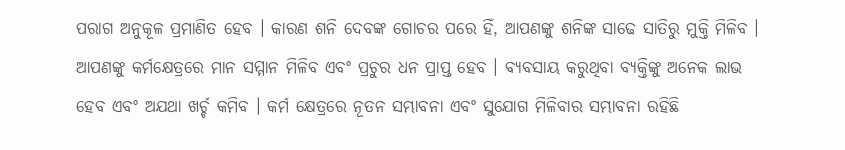ପରାଗ ଅନୁକୂଳ ପ୍ରମାଣିତ ହେବ । କାରଣ ଶନି ଦେବଙ୍କ ଗୋଚର ପରେ ହିଁ, ଆପଣଙ୍କୁ ଶନିଙ୍କ ସାଢେ ସାତିରୁ ମୁକ୍ତି ମିଳିବ । ଆପଣଙ୍କୁ କର୍ମକ୍ଷେତ୍ରରେ ମାନ ସମ୍ମାନ ମିଳିବ ଏବଂ ପ୍ରଚୁର ଧନ ପ୍ରାପ୍ତ ହେବ । ବ୍ୟବସାୟ କରୁଥିବା ବ୍ୟକ୍ତିଙ୍କୁ ଅନେକ ଲାଭ ହେବ ଏବଂ ଅଯଥା ଖର୍ଚ୍ଚ କମିବ । କର୍ମ କ୍ଷେତ୍ରରେ ନୂତନ ସମ୍ଭାବନା ଏବଂ ସୁଯୋଗ ମିଳିବାର ସମ୍ଭାବନା ରହିଛି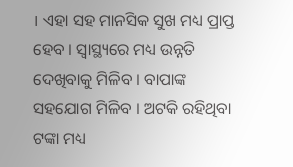। ଏହା ସହ ମାନସିକ ସୁଖ ମଧ୍ୟ ପ୍ରାପ୍ତ ହେବ । ସ୍ୱାସ୍ଥ୍ୟରେ ମଧ୍ୟ ଉନ୍ନତି ଦେଖିବାକୁ ମିଳିବ । ବାପାଙ୍କ ସହଯୋଗ ମିଳିବ । ଅଟକି ରହିଥିବା ଟଙ୍କା ମଧ୍ୟ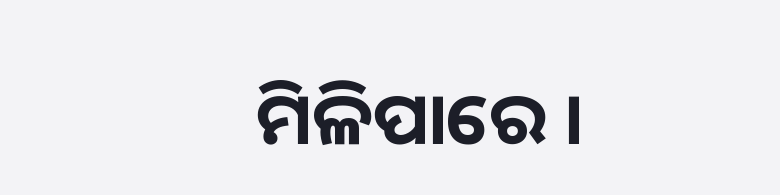ମିଳିପାରେ ।